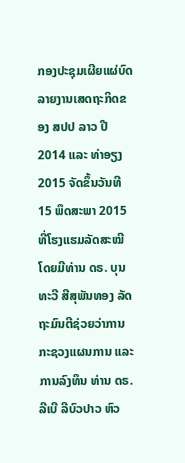ກອງປະຊຸມເຜີຍແຜ່ບົດລາຍງານເສດຖະກິດຂອງ ສປປ ລາວ ປີ 2014 ແລະ ທ່າອຽງ 2015 ຈັດຂຶ້ນວັນທີ 15 ພຶດສະພາ 2015 ທີ່ໂຮງແຮມລັດສະໝີ ໂດຍມີທ່ານ ດຣ. ບຸນທະວີ ສີສຸພັນທອງ ລັດຖະມົນຕີຊ່ວຍວ່າການກະຊວງແຜນການ ແລະ ການລົງທຶນ ທ່ານ ດຣ. ລີເບີ ລີບົວປາວ ຫົວ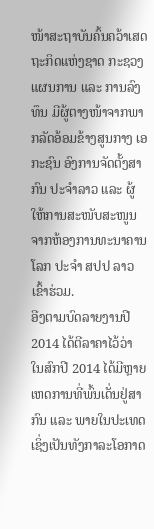ໜ້າສະຖາບັນຄົ້ນຄວ້າເສດຖະກິດແຫ່ງຊາດ ກະຊວງແຜນການ ແລະ ການລົງທຶນ ມີຜູ້ຕາງໜ້າຈາກພາກລັດອ້ອມຂ້າງສູນກາງ ເອກະຊົນ ອົງການຈັດຕັ້ງສາກົນ ປະຈຳລາວ ແລະ ຜູ້ໃຫ້ການສະໜັບສະໜູນຈາກຫ້ອງການທະນາຄານໂລກ ປະຈຳ ສປປ ລາວ ເຂົ້າຮ່ວມ.
ອີງຕາມບົດລາຍງານປີ 2014 ໄດ້ຕີລາຄາໄວ້ວ່າ ໃນສົກປີ 2014 ໄດ້ມີຫຼາຍເຫດການທີ່ພົ້ນເດັ່ນຢູ່ສາກົນ ແລະ ພາຍໃນປະເທດ ເຊິ່ງເປັນທັງກາລະໂອກາດ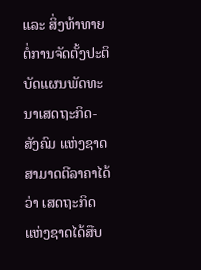ແລະ ສິ່ງທ້າທາຍຕໍ່ການຈັດຕັ້ງປະຕິບັດແຜນພັດທະນາເສດຖະກິດ-ສັງຄົມ ແຫ່ງຊາດ ສາມາດຕີລາຄາໄດ້ວ່າ ເສດຖະກິດແຫ່ງຊາດໄດ້ສືບ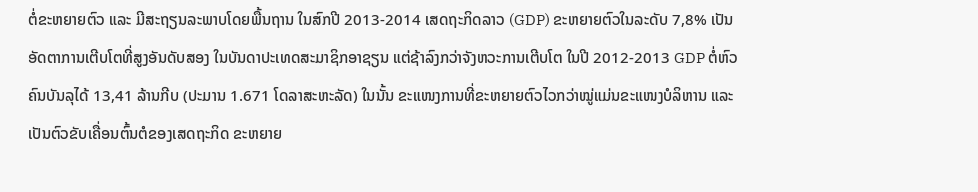ຕໍ່ຂະຫຍາຍຕົວ ແລະ ມີສະຖຽນລະພາບໂດຍພື້ນຖານ ໃນສົກປີ 2013-2014 ເສດຖະກິດລາວ (GDP) ຂະຫຍາຍຕົວໃນລະດັບ 7,8% ເປັນອັດຕາການເຕີບໂຕທີ່ສູງອັນດັບສອງ ໃນບັນດາປະເທດສະມາຊິກອາຊຽນ ແຕ່ຊ້າລົງກວ່າຈັງຫວະການເຕີບໂຕ ໃນປີ 2012-2013 GDP ຕໍ່ຫົວຄົນບັນລຸໄດ້ 13,41 ລ້ານກີບ (ປະມານ 1.671 ໂດລາສະຫະລັດ) ໃນນັ້ນ ຂະແໜງການທີ່ຂະຫຍາຍຕົວໄວກວ່າໝູ່ແມ່ນຂະແໜງບໍລິຫານ ແລະ ເປັນຕົວຂັບເຄື່ອນຕົ້ນຕໍຂອງເສດຖະກິດ ຂະຫຍາຍ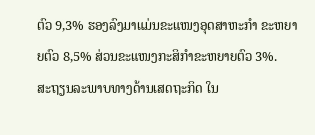ຕົວ 9,3% ຮອງລົງມາແມ່ນຂະແໜງອຸດສາຫະກຳ ຂະຫຍາຍຕົວ 8,5% ສ່ວນຂະແໜງກະສິກຳຂະຫຍາຍຕົວ 3%.
ສະຖຽນລະພາບທາງດ້ານເສດຖະກິດ ໃນ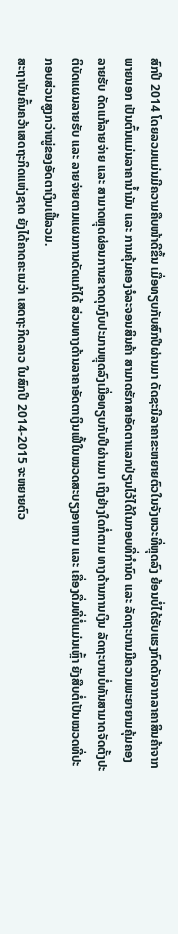ສົກປີ 2014 ໂດຍລວມແມ່ນມີຄວາມຄືບໜ້າດີຂຶ້ນ ເມື່ອທຽບກັບສົກປີຜ່ານມາ ດັດຊະນີລາຄາຂະຫຍາຍຕົວໃນຈັງຫວະທີ່ຫຼຸດລົງ ຍ້ອນບໍ່ໄດ້ຮັບແຮງກົດດັນຈາກລາຄາສິນຄ້າຈາກພາຍນອກ ເປັນຕົ້ນແມ່ນລາຄານ້ຳມັນ ແລະ ການຄຸ້ມຄອງຈໍລະຈອນສິນຄ້າ ສາມາດຮັກສາອັດຕາແລກປ່ຽນໄວ້ໄດ້ໃນກອບທີ່ກຳນົດ ແລະ ລັດຖະບານມີຄວາມພະຍາຍາມຄຸ້ມຄອງລາຍຮັບ ດັດແກ້ລາຍຈ່າຍ ແລະ ສາມາດຫຼຸດຜ່ອນການຂາດດຸນງົບປະມານຫຼຸດລົງເມື່ອທຽບກັບປີຜ່ານມາ ເຖິງຢ່າງໃດກໍ່ຕາມ ທາງດ້ານການເງິນ ລັດຖະບານບໍ່ທັນສາມາດຈັດຕັ້ງປະຕິບັດແຜນລາຍຮັບ ແລະ ລາຍຈ່າຍຕາມແຜນການດັດແກ້ໄດ້ ສ່ວນທາງດ້ານລາຄາອັດຕາເງິນເຟີ້ໃນໝວດສະບຽງອາຫານ ແລະ ເຄື່ອງດື່ມທີ່ບໍ່ແມ່ນເຫຼົ້າ ຍັງສືບຕໍ່ເປັນໝວດທີ່ປະກອບສ່ວນສູງກວ່າໝູ່ຂອງອັດຕາເງິນເຟີ້ລວມ.
ສະຖາບັນຄົ້ນຄວ້າເສດຖະກິດແຫ່ງຊາດ ຍັງໄດ້ຄາດຄະເນວ່າ ເສດຖະກິດລາວ ໃນສົກປີ 2014-2015 ຈະຫຍາຍຕົວ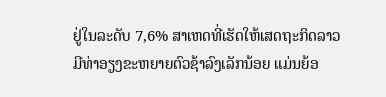ຢູ່ໃນລະດັບ 7,6% ສາເຫດທີ່ເຮັດໃຫ້ເສດຖະກິດລາວ ມີທ່າອຽງຂະຫຍາຍຕົວຊ້າລົງເລັກນ້ອຍ ແມ່ນຍ້ອ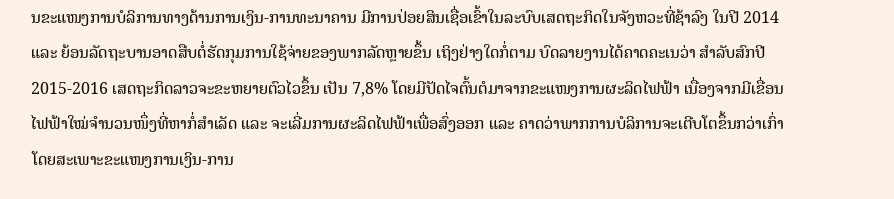ນຂະແໜງການບໍລິການທາງດ້ານການເງິນ-ການທະນາຄານ ມີການປ່ອຍສິນເຊື່ອເຂົ້າໃນລະບົບເສດຖະກິດໃນຈັງຫວະທີ່ຊ້າລົງ ໃນປີ 2014 ແລະ ຍ້ອນລັດຖະບານອາດສືບຕໍ່ຮັດກຸມການໃຊ້ຈ່າຍຂອງພາກລັດຫຼາຍຂຶ້ນ ເຖິງຢ່າງໃດກໍ່ຕາມ ບົດລາຍງານໄດ້ຄາດຄະເນວ່າ ສຳລັບສົກປີ 2015-2016 ເສດຖະກິດລາວຈະຂະຫຍາຍຕົວໄວຂຶ້ນ ເປັນ 7,8% ໂດຍມີປັດໄຈຕົ້ນຕໍມາຈາກຂະແໜງການຜະລິດໄຟຟ້າ ເນື່ອງຈາກມີເຂື່ອນໄຟຟ້າໃໝ່ຈຳນວນໜຶ່ງທີ່ຫາກໍ່ສຳເລັດ ແລະ ຈະເລີ່ມການຜະລິດໄຟຟ້າເພື່ອສົ່ງອອກ ແລະ ຄາດວ່າພາກການບໍລິການຈະເຕີບໂຕຂຶ້ນກວ່າເກົ່າ ໂດຍສະເພາະຂະແໜງການເງິນ-ການ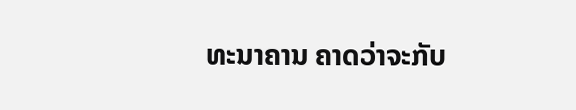ທະນາຄານ ຄາດວ່າຈະກັບ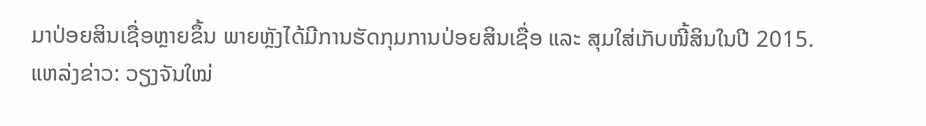ມາປ່ອຍສິນເຊື່ອຫຼາຍຂຶ້ນ ພາຍຫຼັງໄດ້ມີການຮັດກຸມການປ່ອຍສິນເຊື່ອ ແລະ ສຸມໃສ່ເກັບໜີ້ສິນໃນປີ 2015.
ແຫລ່ງຂ່າວ: ວຽງຈັນໃໝ່